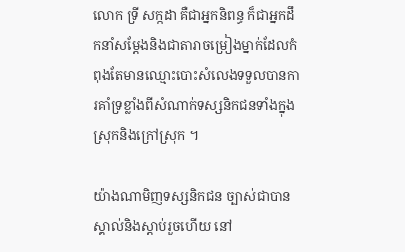លោក ទ្រី សក្កដា គឺជាអ្នកនិពន្ធ ក៏ជាអ្នកដឹកនាំសម្តែងនិងជាតារាចម្រៀងម្នាក់ដែលកំពុងតែមានឈ្មោះបោះសំលេងទទួលបានការគាំទ្រខ្លាំងពីសំណាក់ទស្សនិកជនទាំងក្នុងស្រុកនិងក្រៅស្រុក ។

យ៉ាងណាមិញទស្សនិកជន ច្បាស់ជាបានស្គាល់និងស្តាប់រួចហើយ នៅ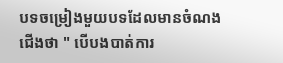បទចម្រៀងមួយបទដែលមានចំណងជើងថា " បើបងបាត់ការ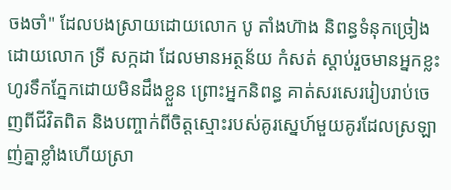ចងចាំ" ដែលបងស្រាយដោយលោក បូ តាំងហ៊ាង និពន្ធទំនុកច្រៀង ដោយលោក ទ្រី សក្កដា ដែលមានអត្ថន័យ កំសត់ ស្តាប់រួចមានអ្នកខ្លះហូរទឹកភ្នែកដោយមិនដឹងខ្លួន ព្រោះអ្នកនិពន្ធ គាត់សរសេររៀបរាប់ចេញពីជីវិតពិត និងបញ្ចាក់ពីចិត្តស្មោះរបស់គូរស្នេហ៍មួយគូរដែលស្រឡាញ់គ្នាខ្លាំងហើយស្រា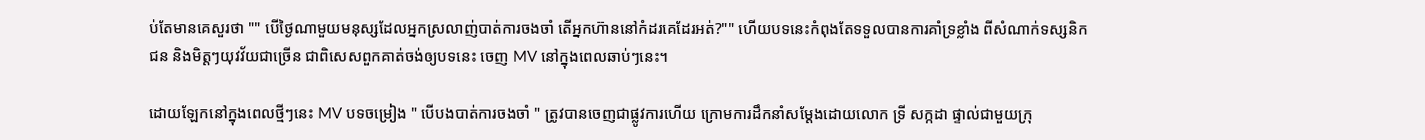ប់តែមានគេសួរថា "" បេីថ្ងៃណាមួយមនុស្សដែលអ្នកស្រលាញ់បាត់ការចងចាំ តេីអ្នកហ៊ាននៅកំដរគេដែរអត់?"" ហើយបទនេះកំពុងតែទទួលបានការគាំទ្រខ្លាំង ពីសំណាក់ទស្សនិកជន និងមិត្តៗយុវវ័យជាច្រើន ជាពិសេសពួកគាត់ចង់ឲ្យបទនេះ ចេញ MV នៅក្នុងពេលឆាប់ៗនេះ។

ដោយឡែកនៅក្នុងពេលថ្មីៗនេះ MV បទចម្រៀង " បើបងបាត់ការចងចាំ " ត្រូវបានចេញជាផ្លូវការហើយ ក្រោមការដឹកនាំសម្តែងដោយលោក ទ្រី សក្កដា ផ្ទាល់ជាមួយក្រុ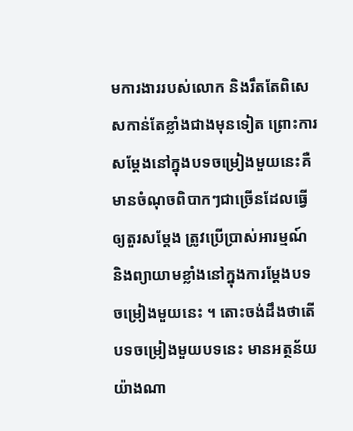មការងាររបស់លោក និងរឹតតែពិសេសកាន់តែខ្លាំងជាងមុនទៀត ព្រោះការសម្តែងនៅក្នុងបទចម្រៀងមួយនេះគឺមានចំណុចពិបាកៗជាច្រើនដែលធ្វើឲ្យតួរសម្តែង ត្រូវប្រើប្រាស់អារម្មណ៍ និងព្យាយាមខ្លាំងនៅក្នុងការម្តែងបទចម្រៀងមួយនេះ ។ តោះចង់ដឹងថាតើបទចម្រៀងមួយបទនេះ មានអត្ថន័យ យ៉ាងណា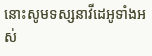នោះសូមទស្សនាវីដេអូទាំងអស់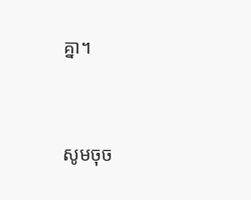គ្នា។




សូមចុច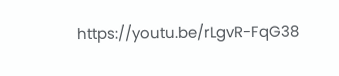https://youtu.be/rLgvR-FqG38